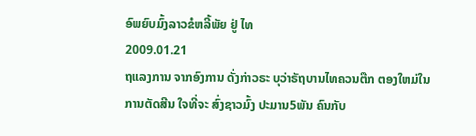ອົພຍົບມົ້ງລາວຂໍຫລີ້ພັຍ ຢູ່ ໄທ
2009.01.21
ຖແລງການ ຈາກອົງການ ດັ່ງກ່າວຣະ ບຸວ່າຣັຖບານໄທຄວນຕືກ ຕອງໃຫມ່ໃນ ການຕັດສີນ ໃຈທີ່ຈະ ສົ່ງຊາວມົ້ງ ປະມານ5ພັນ ຄົນກັບ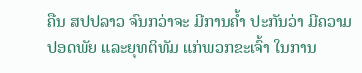ຄືນ ສປປລາວ ຈົນກວ່າຈະ ມີການຄ້ຳ ປະກັນວ່າ ມີຄວາມປອດພັຍ ແລະຍຸທຕິທັມ ແກ່ພວກຂະເຈົ້າ ໃນການ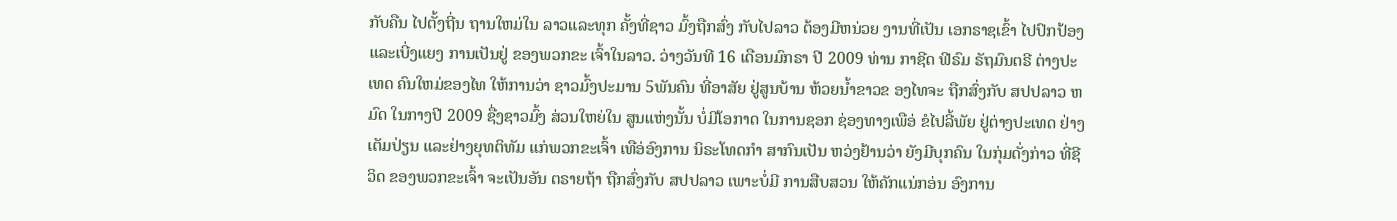ກັບຄືນ ໄປຕັ້ງຖີ່ນ ຖານໃຫມ່ໃນ ລາວແລະທຸກ ຄັ້ງທີ່ຊາວ ມົ້ງຖືກສົ່ງ ກັບໄປລາວ ຕ້ອງມີຫນ່ວຍ ງານທີ່ເປັນ ເອກຣາຊເຂົ້າ ໄປປົກປ້ອງ ແລະເບີ່ງແຍງ ການເປັນຢູ່ ຂອງພວກຂະ ເຈົ້າໃນລາວ. ວ່າງວັນທີ 16 ເດືອນມົກຣາ ປີ 2009 ທ່ານ ກາຊີດ ຟີຣົມ ຣັຖມົນຕຣີ ຕ່າງປະເທດ ຄົນໃຫມ່ຂອງໄທ ໃຫ້ການວ່າ ຊາວມົ້ງປະມານ 5ພັນຄົນ ທີ່ອາສັຍ ຢູ່ສູນບ້ານ ຫ້ວຍນ້ຳຂາວຂ ອງໄທຈະ ຖືກສົ່ງກັບ ສປປລາວ ຫມົດ ໃນກາງປີ 2009 ຊື່ງຊາວມົ້ງ ສ່ວນໃຫຍ່ໃນ ສູນແຫ່ງນັ້ນ ບໍ່ມີໂອກາດ ໃນການຊອກ ຊ່ອງທາງເພືອ່ ຂໍໄປລີ້ພັຍ ຢູ່ຕ່າງປະເທດ ຢ່າງເຕັມປ່ຽນ ແລະຢ່າງຍຸທຕິທັມ ແກ່ພວກຂະເຈົ້າ ເທືອ່ອົງການ ນິຣະໂທດກຳ ສາກົນເປັນ ຫວ່ງຢ້ານວ່າ ຍັງມີບຸກຄົນ ໃນກຸ່ມດັ່ງກ່າວ ທີ່ຊີວິດ ຂອງພວກຂະເຈົ້າ ຈະເປັນອັນ ຕຣາຍຖ້າ ຖືກສົ່ງກັບ ສປປລາວ ເພາະບໍ່ມີ ການສືບສວນ ໃຫ້ຄັກແນ່ກອ່ນ ອົງການ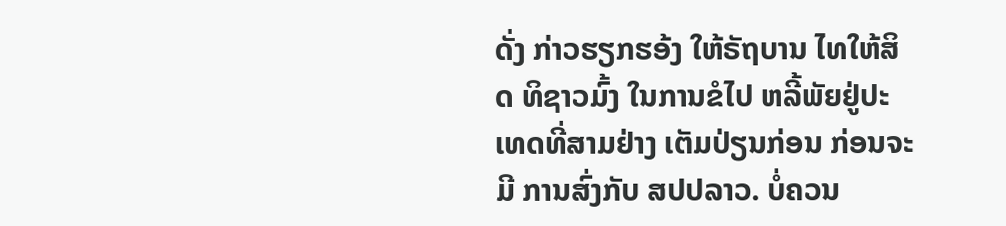ດັ່ງ ກ່າວຮຽກຮອ້ງ ໃຫ້ຣັຖບານ ໄທໃຫ້ສິດ ທິຊາວມົ້ງ ໃນການຂໍໄປ ຫລີ້ພັຍຢູ່ປະ ເທດທີ່ສາມຢ່າງ ເຕັມປ່ຽນກ່ອນ ກ່ອນຈະມີ ການສົ່ງກັບ ສປປລາວ. ບໍ່ຄວນ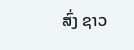ສົ່ງ ຊາວ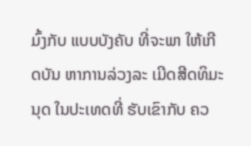ມົ້ງກັບ ແບບບັງຄັບ ທີ່ຈະພາ ໃຫ້ເກີດບັນ ຫາການລ່ວງລະ ເມີດສີດທິມະນຸດ ໃນປະເທດທີ່ ຮັບເຂົາກັບ ຄວ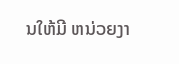ນໃຫ້ມີ ຫນ່ວຍງາ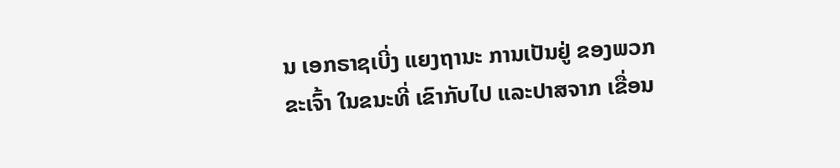ນ ເອກຣາຊເບີ່ງ ແຍງຖານະ ການເປັນຢູ່ ຂອງພວກຂະເຈົ້າ ໃນຂນະທີ່ ເຂົາກັບໄປ ແລະປາສຈາກ ເຂື່ອນ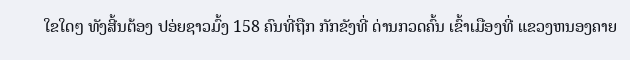ໃຂໃດໆ ທັງສີ້ນຕ້ອງ ປອ່ຍຊາວມົ້ງ 158 ຄົນທີ່ຖືກ ກັກຂັງທີ່ ດ່ານກວດຄົ້ນ ເຂົ້າເມືອງທີ່ ແຂວງຫນອງຄາຍ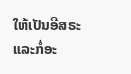ໃຫ້ເປັນອີສຣະ ແລະກໍ່ອະ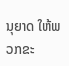ນຸຍາດ ໃຫ້ພວກຂະ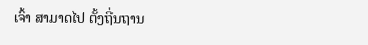ເຈົ້າ ສາມາດໄປ ຕັ້ງຖີ່ນຖານ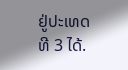ຢູ່ປະເທດທີ 3 ໄດ້.